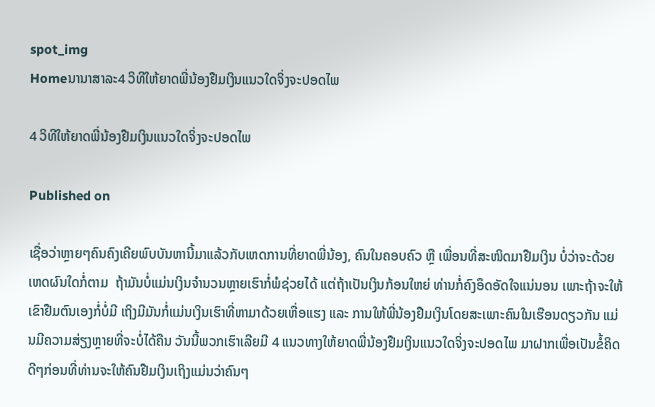spot_img
Homeນານາສາລະ4 ວິທີໃຫ້ຍາດພີ່ນ້ອງຢືມເງິນແນວໃດຈິ່ງຈະປອດໄພ

4 ວິທີໃຫ້ຍາດພີ່ນ້ອງຢືມເງິນແນວໃດຈິ່ງຈະປອດໄພ

Published on

ເຊື່ອວ່າຫຼາຍໆຄົນຄົງເຄີຍພົບບັນຫານີ້ມາແລ້ວກັບເຫດການທີ່ຍາດພີ່ນ້ອງ, ຄົນໃນຄອບຄົວ ຫຼື ເພື່ອນທີ່ສະໜິດມາຢືມເງິນ ບໍ່ວ່າຈະດ້ວຍເຫດຜົນໃດກໍ່ຕາມ  ຖ້າມັນບໍ່ແມ່ນເງິນຈຳນວນຫຼາຍເຮົາກໍ່ພໍຊ່ວຍໄດ້ ແຕ່ຖ້າເປັນເງິນກ້ອນໃຫຍ່ ທ່ານກໍ່ຄົງອຶດອັດໃຈແນ່ນອນ ເພາະຖ້າຈະໃຫ້ເຂົາຢືມຕົນເອງກໍ່ບໍ່ມີ ເຖິງມີມັນກໍ່ແມ່ນເງິນເຮົາທີ່ຫາມາດ້ວຍເຫື່ອແຮງ ແລະ ການໃຫ້ພີ່ນ້ອງຢືມເງິນໂດຍສະເພາະຄົນໃນເຮືອນດຽວກັນ ແມ່ນມີຄວາມສ່ຽງຫຼາຍທີ່ຈະບໍ່ໄດ້ຄືນ ວັນນີ້ພວກເຮົາເລີຍມີ 4 ແນວທາງໃຫ້ຍາດພີ່ນ້ອງຢືມເງິນແນວໃດຈິ່ງຈະປອດໄພ ມາຝາກເພື່ອເປັນຂໍ້ຄິດດີໆກ່ອນທີ່ທ່ານຈະໃຫ້ຄົນຢືມເງິນເຖິງແມ່ນວ່າຄົນໆ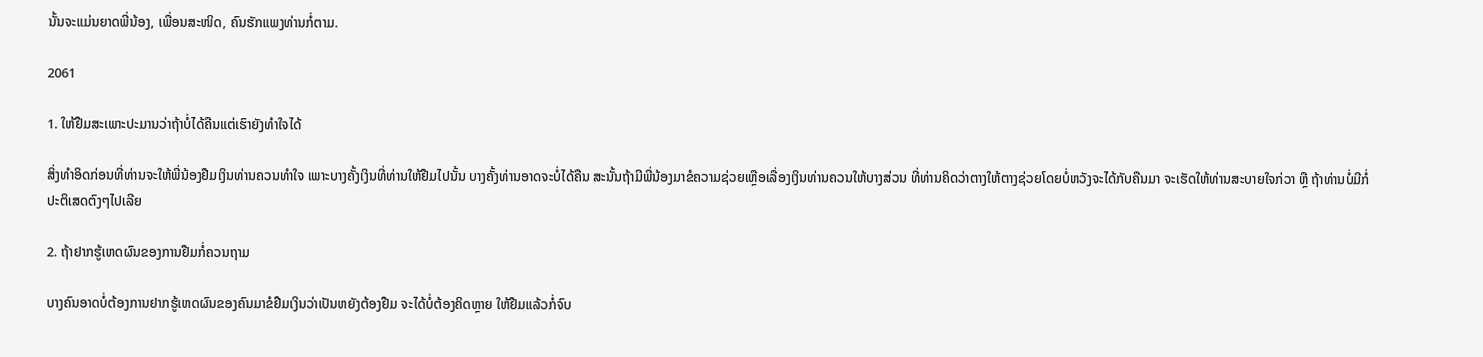ນັ້ນຈະແມ່ນຍາດພີ່ນ້ອງ, ເພື່ອນສະໜິດ, ຄົນຮັກແພງທ່ານກໍ່ຕາມ.

2061

1. ໃຫ້ຢືມສະເພາະປະມານວ່າຖ້າບໍ່ໄດ້ຄືນແຕ່ເຮົາຍັງທຳໃຈໄດ້

ສິ່ງທຳອິດກ່ອນທີ່ທ່ານຈະໃຫ້ພີ່ນ້ອງຢືມເງິນທ່ານຄວນທຳໃຈ ເພາະບາງຄັ້ງເງິນທີ່ທ່ານໃຫ້ຢືມໄປນັ້ນ ບາງຄັ້ງທ່ານອາດຈະບໍ່ໄດ້ຄືນ ສະນັ້ນຖ້າມີພີ່ນ້ອງມາຂໍຄວາມຊ່ວຍເຫຼືອເລື່ອງເງິນທ່ານຄວນໃຫ້ບາງສ່ວນ ທີ່ທ່ານຄິດວ່າຕາງໃຫ້ຕາງຊ່ວຍໂດຍບໍ່ຫວັງຈະໄດ້ກັບຄືນມາ ຈະເຮັດໃຫ້ທ່ານສະບາຍໃຈກ່ວາ ຫຼື ຖ້າທ່ານບໍ່ມີກໍ່ປະຕິເສດຕົງໆໄປເລີຍ

2. ຖ້າຢາກຮູ້ເຫດຜົນຂອງການຢືມກໍ່ຄວນຖາມ

ບາງຄົນອາດບໍ່ຕ້ອງການຢາກຮູ້ເຫດຜົນຂອງຄົນມາຂໍຢືມເງິນວ່າເປັນຫຍັງຕ້ອງຢືມ ຈະໄດ້ບໍ່ຕ້ອງຄິດຫຼາຍ ໃຫ້ຢືມແລ້ວກໍ່ຈົບ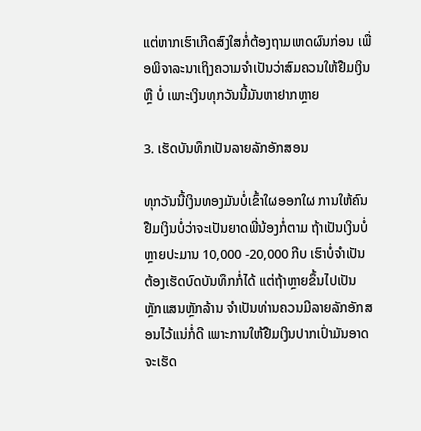ແຕ່ຫາກເຮົາເກີດສົງໃສກໍ່ຕ້ອງຖາມເຫດຜົນກ່ອນ ເພື່ອພິຈາລະນາເຖິງຄວາມຈຳເປັນວ່າສົມຄວນໃຫ້ຢືມເງິນ ຫຼື ບໍ່ ເພາະເງິນທຸກວັນນີ້ມັນຫາຢາກຫຼາຍ

3. ເຮັດບັນທຶກເປັນລາຍລັກອັກສອນ

ທຸກວັນນີ້ເງິນທອງມັນບໍ່ເຂົ້າໃຜອອກໃຜ ການໃຫ້ຄົນຢືມເງິນບໍ່ວ່າຈະເປັນຍາດພີ່ນ້ອງກໍ່ຕາມ ຖ້າເປັນເງິນບໍ່ຫຼາຍປະມານ 10,000 -20,000 ກີບ ເຮົາບໍ່ຈຳເປັນຕ້ອງເຮັດບົດບັນທຶກກໍ່ໄດ້ ແຕ່ຖ້າຫຼາຍຂຶ້ນໄປເປັນຫຼັກແສນຫຼັກລ້ານ ຈຳເປັນທ່ານຄວນມີລາຍລັກອັກສອນໄວ້ແນ່ກໍ່ດີ ເພາະການໃຫ້ຢືມເງິນປາກເປົ່າມັນອາດຈະເຮັດ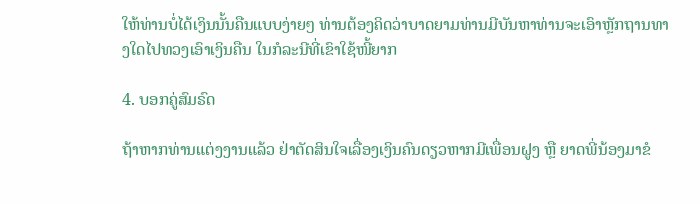ໃຫ້ທ່ານບໍ່ໄດ້ເງິນນັ້ນຄືນແບບງ່າຍໆ ທ່ານຕ້ອງຄິດວ່າບາດຍາມທ່ານມີບັນຫາທ່ານຈະເອົາຫຼັກຖານທາງໃດໄປທວງເອົາເງິນຄືນ ໃນກໍລະນີທີ່ເຂົາໃຊ້ໜີ້ຍາກ

4. ບອກຄູ່ສົມຣົດ

ຖ້າຫາກທ່ານແຕ່ງງານແລ້ວ ຢ່າຕັດສິນໃຈເລື່ອງເງິນຄົນດຽວຫາກມີເພື່ອນຝູງ ຫຼື ຍາດພີ່ນ້ອງມາຂໍ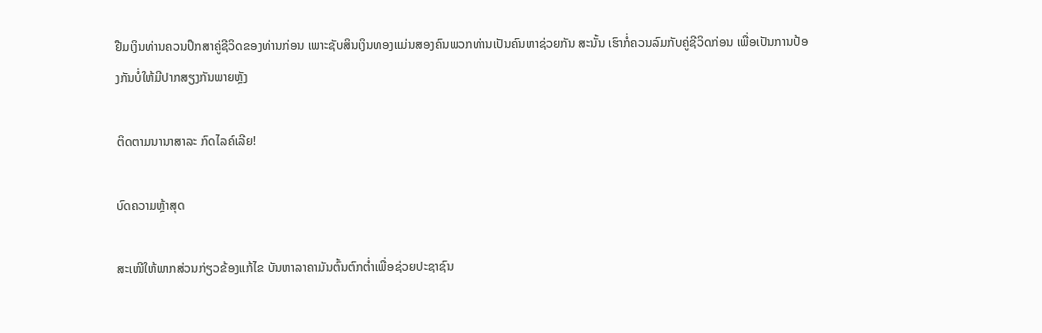ຢືມເງິນທ່ານຄວນປຶກສາຄູ່ຊີວິດຂອງທ່ານກ່ອນ ເພາະຊັບສິນເງິນທອງແມ່ນສອງຄົນພວກທ່ານເປັນຄົນຫາຊ່ວຍກັນ ສະນັ້ນ ເຮົາກໍ່ຄວນລົມກັບຄູ່ຊີວິດກ່ອນ ເພື່ອເປັນການປ້ອງກັນບໍ່ໃຫ້ມີປາກສຽງກັນພາຍຫຼັງ

ຕິດຕາມນານາສາລະ ກົດໄລຄ໌ເລີຍ!

ບົດຄວາມຫຼ້າສຸດ

ສະເໜີໃຫ້ພາກສ່ວນກ່ຽວຂ້ອງແກ້ໄຂ ບັນຫາລາຄາມັນຕົ້ນຕົກຕໍ່າເພື່ອຊ່ວຍປະຊາຊົນ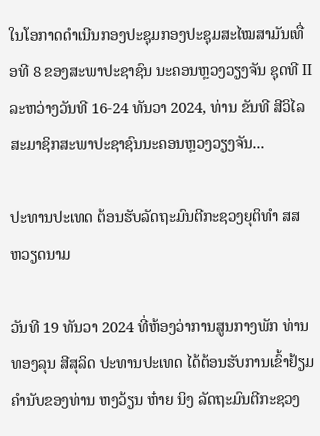ໃນໂອກາດດຳເນີນກອງປະຊຸມກອງປະຊຸມສະໄໝສາມັນເທື່ອທີ 8 ຂອງສະພາປະຊາຊົນ ນະຄອນຫຼວງວຽງຈັນ ຊຸດທີ II ລະຫວ່າງວັນທີ 16-24 ທັນວາ 2024, ທ່ານ ຂັນທີ ສີວິໄລ ສະມາຊິກສະພາປະຊາຊົນນະຄອນຫຼວງວຽງຈັນ...

ປະທານປະເທດ ຕ້ອນຮັບລັດຖະມົນຕີກະຊວງຍຸຕິທຳ ສສ ຫວຽດນາມ

ວັນທີ 19 ທັນວາ 2024 ທີ່ຫ້ອງວ່າການສູນກາງພັກ ທ່ານ ທອງລຸນ ສີສຸລິດ ປະທານປະເທດ ໄດ້ຕ້ອນຮັບການເຂົ້າຢ້ຽມຄຳນັບຂອງທ່ານ ຫງວ້ຽນ ຫ໋າຍ ນິງ ລັດຖະມົນຕີກະຊວງ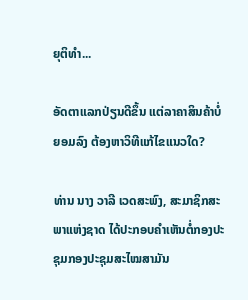ຍຸຕິທຳ...

ອັດຕາແລກປ່ຽນດີຂຶ້ນ ແຕ່ລາຄາສິນຄ້າບໍ່ຍອມລົງ ຕ້ອງຫາວິທີແກ້ໄຂແນວໃດ?

ທ່ານ ນາງ ວາລີ ເວດສະພົງ, ສະມາຊິກສະພາແຫ່ງຊາດ ໄດ້ປະກອບຄໍາເຫັນຕໍ່ກອງປະຊຸມກອງປະຊຸມສະໄໝສາມັນ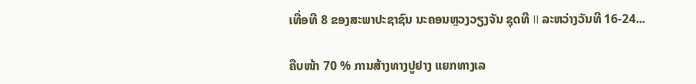ເທື່ອທີ 8 ຂອງສະພາປະຊາຊົນ ນະຄອນຫຼວງວຽງຈັນ ຊຸດທີ II ລະຫວ່າງວັນທີ 16-24...

ຄືບໜ້າ 70 % ການສ້າງທາງປູຢາງ ແຍກທາງເລ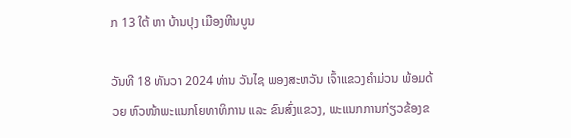ກ 13 ໃຕ້ ຫາ ບ້ານປຸງ ເມືອງຫີນບູນ

ວັນທີ 18 ທັນວາ 2024 ທ່ານ ວັນໄຊ ພອງສະຫວັນ ເຈົ້າແຂວງຄຳມ່ວນ ພ້ອມດ້ວຍ ຫົວໜ້າພະແນກໂຍທາທິການ ແລະ ຂົນສົ່ງແຂວງ, ພະແນກການກ່ຽວຂ້ອງຂ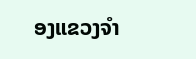ອງແຂວງຈໍາ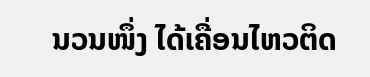ນວນໜຶ່ງ ໄດ້ເຄື່ອນໄຫວຕິດ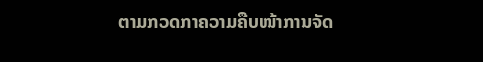ຕາມກວດກາຄວາມຄືບໜ້າການຈັດ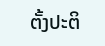ຕັ້ງປະຕິ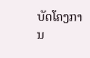ບັດໂຄງການ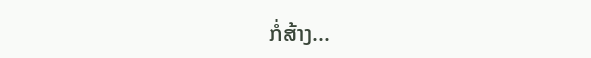ກໍ່ສ້າງ...